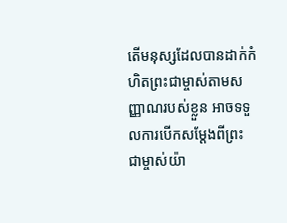តើមនុស្សដែលបានដាក់កំហិតព្រះជាម្ចាស់តាមសញ្ញាណរបស់ខ្លួន អាចទទួលការបើកសម្ដែងពីព្រះជាម្ចាស់យ៉ា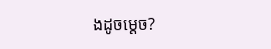ងដូចម្ដេច?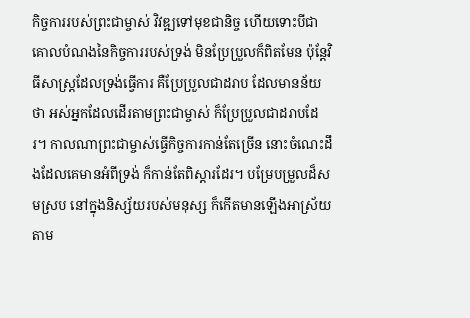កិច្ចការរបស់ព្រះជាម្ចាស់ វិវឌ្ឍទៅមុខជានិច្ច ហើយទោះបីជាគោលបំណងនៃកិច្ចការរបស់ទ្រង់ មិនប្រែប្រួលក៏ពិតមែន ប៉ុន្តែវិធីសាស្ត្រដែលទ្រង់ធ្វើការ គឺប្រែប្រួលជាដរាប ដែលមានន័យថា អស់អ្នកដែលដើរតាមព្រះជាម្ចាស់ ក៏ប្រែប្រួលជាដរាបដែរ។ កាលណាព្រះជាម្ចាស់ធ្វើកិច្ចការកាន់តែច្រើន នោះចំណេះដឹងដែលគេមានអំពីទ្រង់ ក៏កាន់តែពិស្ដារដែរ។ បម្រែបម្រួលដ៏សមស្រប នៅក្នុងនិស្ស័យរបស់មនុស្ស ក៏កើតមានឡើងអាស្រ័យតាម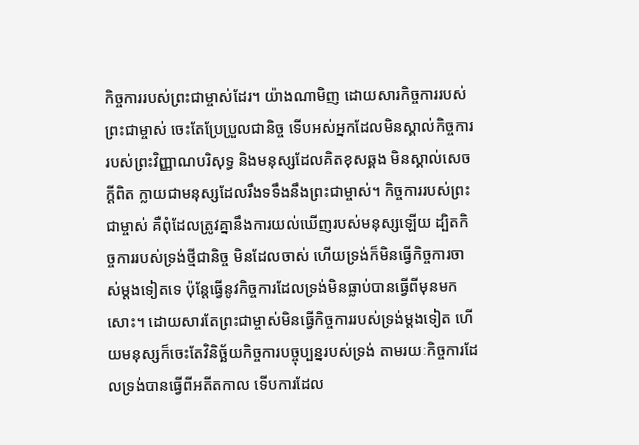កិច្ចការរបស់ព្រះជាម្ចាស់ដែរ។ យ៉ាងណាមិញ ដោយសារកិច្ចការរបស់ព្រះជាម្ចាស់ ចេះតែប្រែប្រួលជានិច្ច ទើបអស់អ្នកដែលមិនស្គាល់កិច្ចការរបស់ព្រះវិញ្ញាណបរិសុទ្ធ និងមនុស្សដែលគិតខុសឆ្គង មិនស្គាល់សេចក្ដីពិត ក្លាយជាមនុស្សដែលរឹងទទឹងនឹងព្រះជាម្ចាស់។ កិច្ចការរបស់ព្រះជាម្ចាស់ គឺពុំដែលត្រូវគ្នានឹងការយល់ឃើញរបស់មនុស្សឡើយ ដ្បិតកិច្ចការរបស់ទ្រង់ថ្មីជានិច្ច មិនដែលចាស់ ហើយទ្រង់ក៏មិនធ្វើកិច្ចការចាស់ម្តងទៀតទេ ប៉ុន្តែធ្វើនូវកិច្ចការដែលទ្រង់មិនធ្លាប់បានធ្វើពីមុនមកសោះ។ ដោយសារតែព្រះជាម្ចាស់មិនធ្វើកិច្ចការរបស់ទ្រង់ម្ដងទៀត ហើយមនុស្សក៏ចេះតែវិនិច្ឆ័យកិច្ចការបច្ចុប្បន្នរបស់ទ្រង់ តាមរយៈកិច្ចការដែលទ្រង់បានធ្វើពីអតីតកាល ទើបការដែល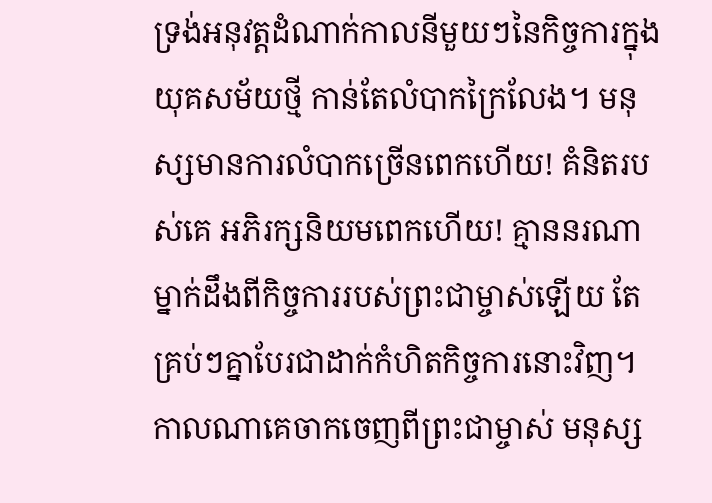ទ្រង់អនុវត្តដំណាក់កាលនីមួយៗនៃកិច្ចការក្នុងយុគសម័យថ្មី កាន់តែលំបាកក្រៃលែង។ មនុស្សមានការលំបាកច្រើនពេកហើយ! គំនិតរបស់គេ អភិរក្សនិយមពេកហើយ! គ្មាននរណាម្នាក់ដឹងពីកិច្ចការរបស់ព្រះជាម្ចាស់ឡើយ តែគ្រប់ៗគ្នាបែរជាដាក់កំហិតកិច្ចការនោះវិញ។ កាលណាគេចាកចេញពីព្រះជាម្ចាស់ មនុស្ស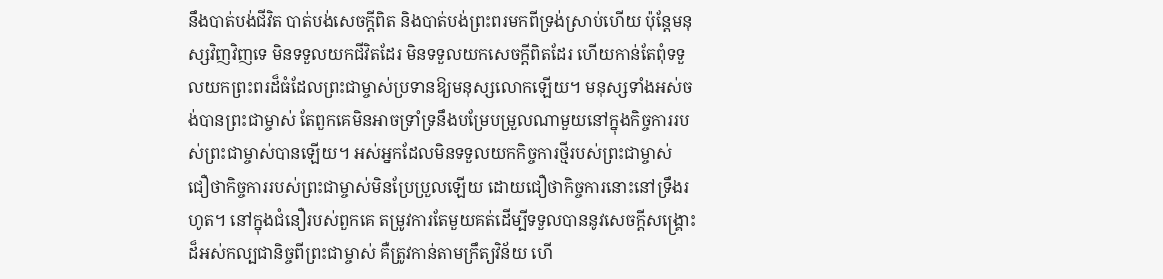នឹងបាត់បង់ជីវិត បាត់បង់សេចក្ដីពិត និងបាត់បង់ព្រះពរមកពីទ្រង់ស្រាប់ហើយ ប៉ុន្តែមនុស្សវិញវិញទេ មិនទទួលយកជីវិតដែរ មិនទទួលយកសេចក្ដីពិតដែរ ហើយកាន់តែពុំទទួលយកព្រះពរដ៏ធំដែលព្រះជាម្ចាស់ប្រទានឱ្យមនុស្សលោកឡើយ។ មនុស្សទាំងអស់ចង់បានព្រះជាម្ចាស់ តែពួកគេមិនអាចទ្រាំទ្រនឹងបម្រែបម្រួលណាមួយនៅក្នុងកិច្ចការរបស់ព្រះជាម្ចាស់បានឡើយ។ អស់អ្នកដែលមិនទទួលយកកិច្ចការថ្មីរបស់ព្រះជាម្ចាស់ ជឿថាកិច្ចការរបស់ព្រះជាម្ចាស់មិនប្រែប្រួលឡើយ ដោយជឿថាកិច្ចការនោះនៅទ្រឹងរហូត។ នៅក្នុងជំនឿរបស់ពួកគេ តម្រូវការតែមួយគត់ដើម្បីទទួលបាននូវសេចក្ដីសង្គ្រោះដ៏អស់កល្បជានិច្ចពីព្រះជាម្ចាស់ គឺត្រូវកាន់តាមក្រឹត្យវិន័យ ហើ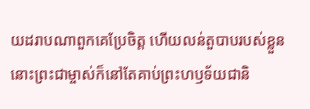យដរាបណាពួកគេប្រែចិត្ត ហើយលន់តួបាបរបស់ខ្លួន នោះព្រះជាម្ចាស់ក៏នៅតែគាប់ព្រះហឫទ័យជានិ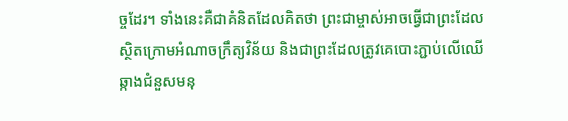ច្ចដែរ។ ទាំងនេះគឺជាគំនិតដែលគិតថា ព្រះជាម្ចាស់អាចធ្វើជាព្រះដែលស្ថិតក្រោមអំណាចក្រឹត្យវិន័យ និងជាព្រះដែលត្រូវគេបោះភ្ជាប់លើឈើឆ្កាងជំនួសមនុ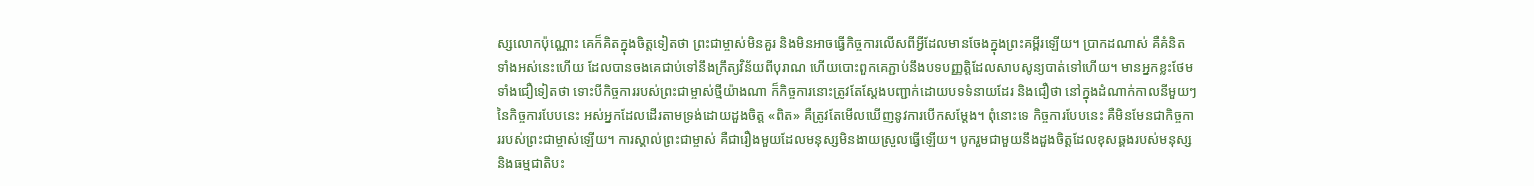ស្សលោកប៉ុណ្ណោះ គេក៏គិតក្នុងចិត្តទៀតថា ព្រះជាម្ចាស់មិនគួរ និងមិនអាចធ្វើកិច្ចការលើសពីអ្វីដែលមានចែងក្នុងព្រះគម្ពីរឡើយ។ ប្រាកដណាស់ គឺគំនិតទាំងអស់នេះហើយ ដែលបានចងគេជាប់ទៅនឹងក្រឹត្យវិន័យពីបុរាណ ហើយបោះពួកគេភ្ជាប់នឹងបទបញ្ញត្តិដែលសាបសូន្យបាត់ទៅហើយ។ មានអ្នកខ្លះថែមទាំងជឿទៀតថា ទោះបីកិច្ចការរបស់ព្រះជាម្ចាស់ថ្មីយ៉ាងណា ក៏កិច្ចការនោះត្រូវតែស្ដែងបញ្ជាក់ដោយបទទំនាយដែរ និងជឿថា នៅក្នុងដំណាក់កាលនីមួយៗនៃកិច្ចការបែបនេះ អស់អ្នកដែលដើរតាមទ្រង់ដោយដួងចិត្ត «ពិត» គឺត្រូវតែមើលឃើញនូវការបើកសម្ដែង។ ពុំនោះទេ កិច្ចការបែបនេះ គឺមិនមែនជាកិច្ចការរបស់ព្រះជាម្ចាស់ឡើយ។ ការស្គាល់ព្រះជាម្ចាស់ គឺជារឿងមួយដែលមនុស្សមិនងាយស្រួលធ្វើឡើយ។ បូករួមជាមួយនឹងដួងចិត្តដែលខុសឆ្គងរបស់មនុស្ស និងធម្មជាតិបះ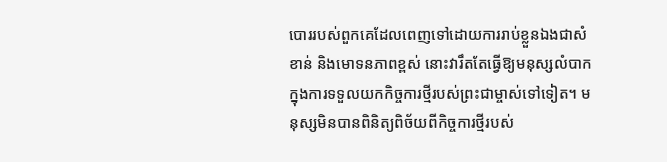បោររបស់ពួកគេដែលពេញទៅដោយការរាប់ខ្លួនឯងជាសំខាន់ និងមោទនភាពខ្ពស់ នោះវារឹតតែធ្វើឱ្យមនុស្សលំបាកក្នុងការទទួលយកកិច្ចការថ្មីរបស់ព្រះជាម្ចាស់ទៅទៀត។ មនុស្សមិនបានពិនិត្យពិច័យពីកិច្ចការថ្មីរបស់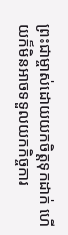ព្រះជាម្ចាស់ដោយយកចិត្តទុកដាក់ ហើយក៏មិនអាចទទួលយកកិច្ចការ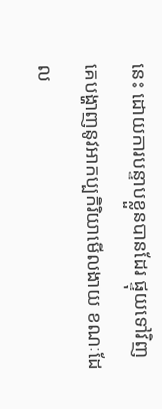នេះ ដោយការបន្ទាបខ្លួនបានដែរ ផ្ទុយទៅវិញ គេបង្ហាញនូវអាកប្បកិរិយាមើលងាយ ខណៈដែល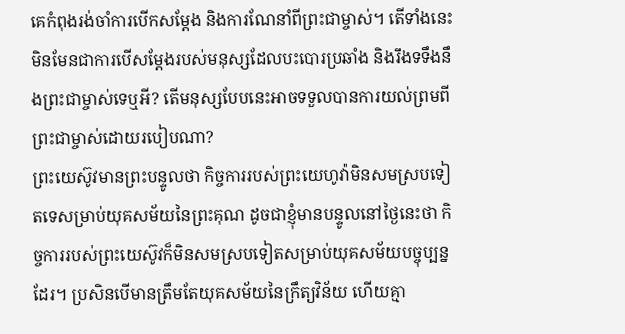គេកំពុងរង់ចាំការបើកសម្ដែង និងការណែនាំពីព្រះជាម្ចាស់។ តើទាំងនេះមិនមែនជាការបើសម្ដែងរបស់មនុស្សដែលបះបោរប្រឆាំង និងរឹងទទឹងនឹងព្រះជាម្ចាស់ទេឬអី? តើមនុស្សបែបនេះអាចទទួលបានការយល់ព្រមពីព្រះជាម្ចាស់ដោយរបៀបណា?
ព្រះយេស៊ូវមានព្រះបន្ទូលថា កិច្ចការរបស់ព្រះយេហូវ៉ាមិនសមស្របទៀតទេសម្រាប់យុគសម័យនៃព្រះគុណ ដូចជាខ្ញុំមានបន្ទូលនៅថ្ងៃនេះថា កិច្ចការរបស់ព្រះយេស៊ូវក៏មិនសមស្របទៀតសម្រាប់យុគសម័យបច្ចុប្បន្នដែរ។ ប្រសិនបើមានត្រឹមតែយុគសម័យនៃក្រឹត្យវិន័យ ហើយគ្មា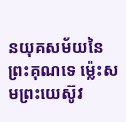នយុគសម័យនៃព្រះគុណទេ ម្ល៉េះសមព្រះយេស៊ូវ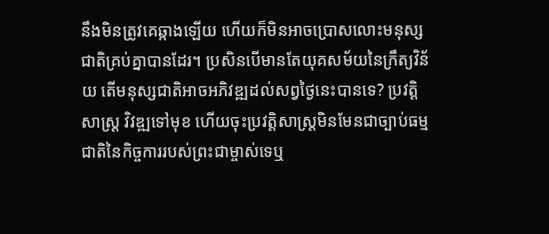នឹងមិនត្រូវគេឆ្កាងឡើយ ហើយក៏មិនអាចប្រោសលោះមនុស្សជាតិគ្រប់គ្នាបានដែរ។ ប្រសិនបើមានតែយុគសម័យនៃក្រឹត្យវិន័យ តើមនុស្សជាតិអាចអភិវឌ្ឍដល់សព្វថ្ងៃនេះបានទេ? ប្រវត្តិសាស្ត្រ វិវឌ្ឍទៅមុខ ហើយចុះប្រវត្តិសាស្ត្រមិនមែនជាច្បាប់ធម្មជាតិនៃកិច្ចការរបស់ព្រះជាម្ចាស់ទេឬ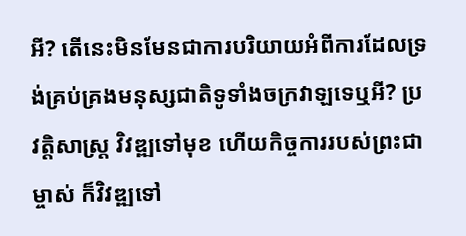អី? តើនេះមិនមែនជាការបរិយាយអំពីការដែលទ្រង់គ្រប់គ្រងមនុស្សជាតិទូទាំងចក្រវាឡទេឬអី? ប្រវត្តិសាស្ត្រ វិវឌ្ឍទៅមុខ ហើយកិច្ចការរបស់ព្រះជាម្ចាស់ ក៏វិវឌ្ឍទៅ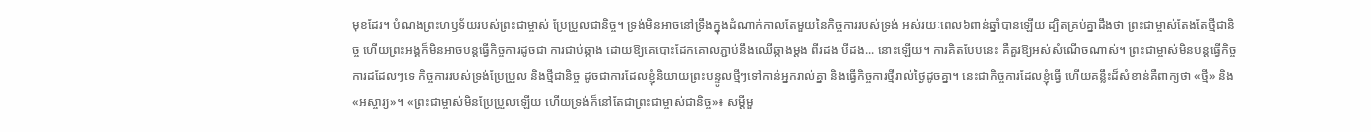មុខដែរ។ បំណងព្រះហឫទ័យរបស់ព្រះជាម្ចាស់ ប្រែប្រួលជានិច្ច។ ទ្រង់មិនអាចនៅទ្រឹងក្នុងដំណាក់កាលតែមួយនៃកិច្ចការរបស់ទ្រង់ អស់រយៈពេល៦ពាន់ឆ្នាំបានឡើយ ដ្បិតគ្រប់គ្នាដឹងថា ព្រះជាម្ចាស់តែងតែថ្មីជានិច្ច ហើយព្រះអង្គក៏មិនអាចបន្តធ្វើកិច្ចការដូចជា ការជាប់ឆ្កាង ដោយឱ្យគេបោះដែកគោលភ្ជាប់នឹងឈើឆ្កាងម្ដង ពីរដង បីដង... នោះឡើយ។ ការគិតបែបនេះ គឺគួរឱ្យអស់សំណើចណាស់។ ព្រះជាម្ចាស់មិនបន្តធ្វើកិច្ចការដដែលៗទេ កិច្ចការរបស់ទ្រង់ប្រែប្រួល និងថ្មីជានិច្ច ដូចជាការដែលខ្ញុំនិយាយព្រះបន្ទូលថ្មីៗទៅកាន់អ្នករាល់គ្នា និងធ្វើកិច្ចការថ្មីរាល់ថ្ងៃដូចគ្នា។ នេះជាកិច្ចការដែលខ្ញុំធ្វើ ហើយគន្លឹះដ៏សំខាន់គឺពាក្យថា «ថ្មី» និង «អស្ចារ្យ»។ «ព្រះជាម្ចាស់មិនប្រែប្រួលឡើយ ហើយទ្រង់ក៏នៅតែជាព្រះជាម្ចាស់ជានិច្ច»៖ សម្ដីមួ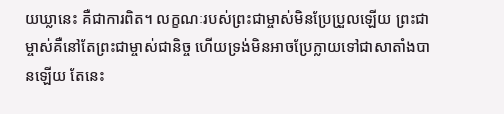យឃ្លានេះ គឺជាការពិត។ លក្ខណៈរបស់ព្រះជាម្ចាស់មិនប្រែប្រួលឡើយ ព្រះជាម្ចាស់គឺនៅតែព្រះជាម្ចាស់ជានិច្ច ហើយទ្រង់មិនអាចប្រែក្លាយទៅជាសាតាំងបានឡើយ តែនេះ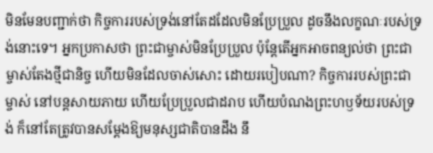មិនមែនបញ្ជាក់ថា កិច្ចការរបស់ទ្រង់នៅតែដដែលមិនប្រែប្រួល ដូចនឹងលក្ខណៈរបស់ទ្រង់នោះទេ។ អ្នកប្រកាសថា ព្រះជាម្ចាស់មិនប្រែប្រួល ប៉ុន្តែតើអ្នកអាចពន្យល់ថា ព្រះជាម្ចាស់តែងថ្មីជានិច្ច ហើយមិនដែលចាស់សោះ ដោយរបៀបណា? កិច្ចការរបស់ព្រះជាម្ចាស់ នៅបន្តសាយភាយ ហើយប្រែប្រួលជាដរាប ហើយបំណងព្រះហឫទ័យរបស់ទ្រង់ ក៏នៅតែត្រូវបានសម្ដែងឱ្យមនុស្សជាតិបានដឹង នឹ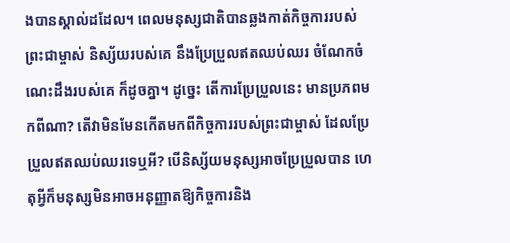ងបានស្គាល់ដដែល។ ពេលមនុស្សជាតិបានឆ្លងកាត់កិច្ចការរបស់ព្រះជាម្ចាស់ និស្ស័យរបស់គេ នឹងប្រែប្រួលឥតឈប់ឈរ ចំណែកចំណេះដឹងរបស់គេ ក៏ដូចគ្នា។ ដូច្នេះ តើការប្រែប្រួលនេះ មានប្រភពមកពីណា? តើវាមិនមែនកើតមកពីកិច្ចការរបស់ព្រះជាម្ចាស់ ដែលប្រែប្រួលឥតឈប់ឈរទេឬអី? បើនិស្ស័យមនុស្សអាចប្រែប្រួលបាន ហេតុអ្វីក៏មនុស្សមិនអាចអនុញ្ញាតឱ្យកិច្ចការនិង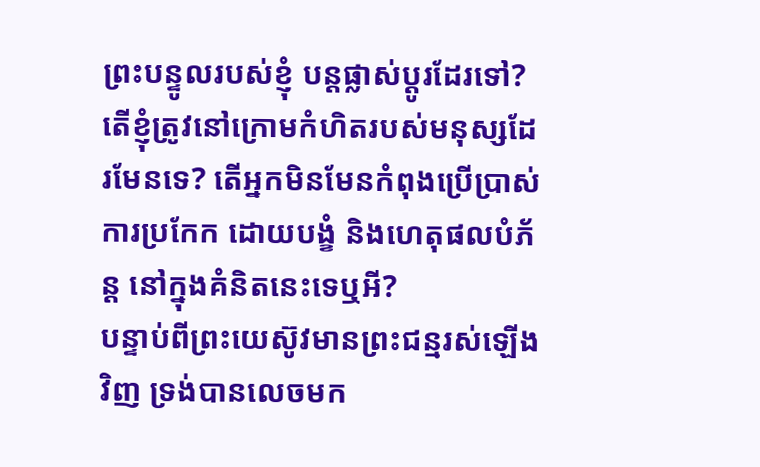ព្រះបន្ទូលរបស់ខ្ញុំ បន្តផ្លាស់ប្ដូរដែរទៅ? តើខ្ញុំត្រូវនៅក្រោមកំហិតរបស់មនុស្សដែរមែនទេ? តើអ្នកមិនមែនកំពុងប្រើប្រាស់ការប្រកែក ដោយបង្ខំ និងហេតុផលបំភ័ន្ត នៅក្នុងគំនិតនេះទេឬអី?
បន្ទាប់ពីព្រះយេស៊ូវមានព្រះជន្មរស់ឡើងវិញ ទ្រង់បានលេចមក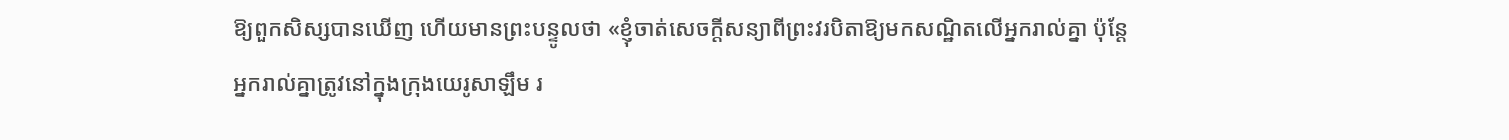ឱ្យពួកសិស្សបានឃើញ ហើយមានព្រះបន្ទូលថា «ខ្ញុំចាត់សេចក្ដីសន្យាពីព្រះវរបិតាឱ្យមកសណ្ឋិតលើអ្នករាល់គ្នា ប៉ុន្តែអ្នករាល់គ្នាត្រូវនៅក្នុងក្រុងយេរូសាឡឹម រ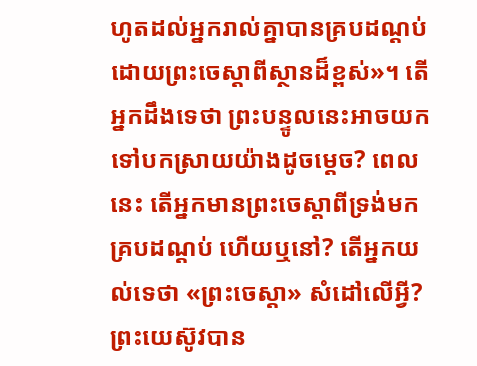ហូតដល់អ្នករាល់គ្នាបានគ្របដណ្ដប់ដោយព្រះចេស្ដាពីស្ថានដ៏ខ្ពស់»។ តើអ្នកដឹងទេថា ព្រះបន្ទូលនេះអាចយកទៅបកស្រាយយ៉ាងដូចម្ដេច? ពេលនេះ តើអ្នកមានព្រះចេស្ដាពីទ្រង់មកគ្របដណ្ដប់ ហើយឬនៅ? តើអ្នកយល់ទេថា «ព្រះចេស្ដា» សំដៅលើអ្វី? ព្រះយេស៊ូវបាន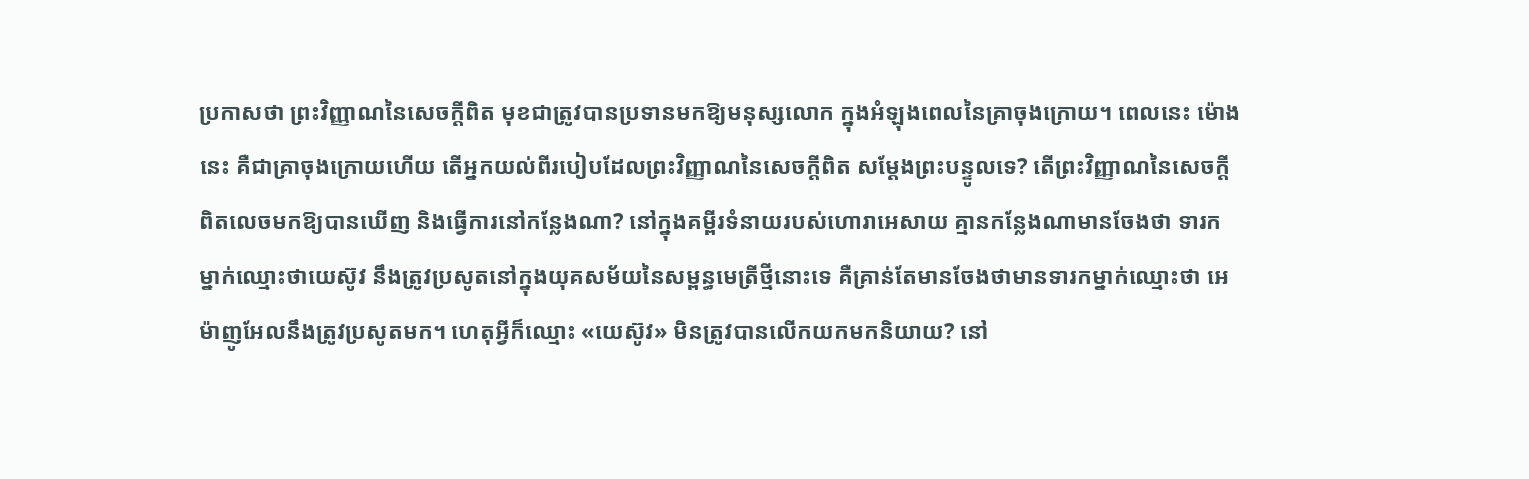ប្រកាសថា ព្រះវិញ្ញាណនៃសេចក្ដីពិត មុខជាត្រូវបានប្រទានមកឱ្យមនុស្សលោក ក្នុងអំឡុងពេលនៃគ្រាចុងក្រោយ។ ពេលនេះ ម៉ោងនេះ គឺជាគ្រាចុងក្រោយហើយ តើអ្នកយល់ពីរបៀបដែលព្រះវិញ្ញាណនៃសេចក្ដីពិត សម្ដែងព្រះបន្ទូលទេ? តើព្រះវិញ្ញាណនៃសេចក្ដីពិតលេចមកឱ្យបានឃើញ និងធ្វើការនៅកន្លែងណា? នៅក្នុងគម្ពីរទំនាយរបស់ហោរាអេសាយ គ្មានកន្លែងណាមានចែងថា ទារកម្នាក់ឈ្មោះថាយេស៊ូវ នឹងត្រូវប្រសូតនៅក្នុងយុគសម័យនៃសម្ពន្ធមេត្រីថ្មីនោះទេ គឺគ្រាន់តែមានចែងថាមានទារកម្នាក់ឈ្មោះថា អេម៉ាញូអែលនឹងត្រូវប្រសូតមក។ ហេតុអ្វីក៏ឈ្មោះ «យេស៊ូវ» មិនត្រូវបានលើកយកមកនិយាយ? នៅ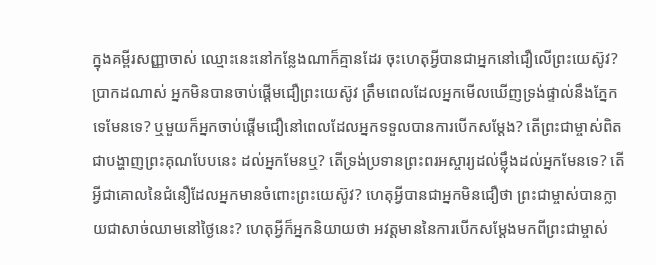ក្នុងគម្ពីរសញ្ញាចាស់ ឈ្មោះនេះនៅកន្លែងណាក៏គ្មានដែរ ចុះហេតុអ្វីបានជាអ្នកនៅជឿលើព្រះយេស៊ូវ? ប្រាកដណាស់ អ្នកមិនបានចាប់ផ្ដើមជឿព្រះយេស៊ូវ ត្រឹមពេលដែលអ្នកមើលឃើញទ្រង់ផ្ទាល់នឹងភ្នែកទេមែនទេ? ឬមួយក៏អ្នកចាប់ផ្ដើមជឿនៅពេលដែលអ្នកទទួលបានការបើកសម្ដែង? តើព្រះជាម្ចាស់ពិតជាបង្ហាញព្រះគុណបែបនេះ ដល់អ្នកមែនឬ? តើទ្រង់ប្រទានព្រះពរអស្ចារ្យដល់ម្ល៉ឹងដល់អ្នកមែនទេ? តើអ្វីជាគោលនៃជំនឿដែលអ្នកមានចំពោះព្រះយេស៊ូវ? ហេតុអ្វីបានជាអ្នកមិនជឿថា ព្រះជាម្ចាស់បានក្លាយជាសាច់ឈាមនៅថ្ងៃនេះ? ហេតុអ្វីក៏អ្នកនិយាយថា អវត្តមាននៃការបើកសម្ដែងមកពីព្រះជាម្ចាស់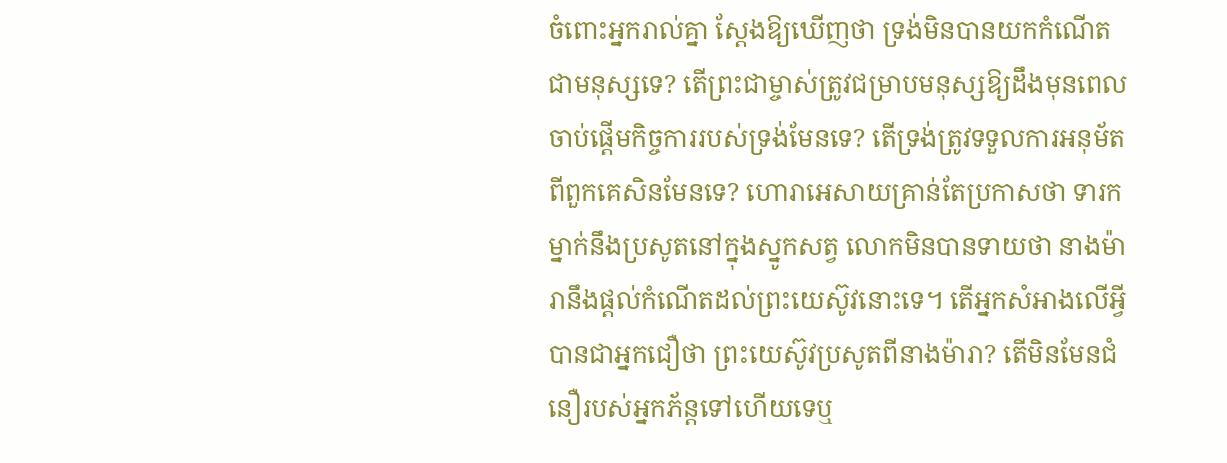ចំពោះអ្នករាល់គ្នា ស្ដែងឱ្យឃើញថា ទ្រង់មិនបានយកកំណើតជាមនុស្សទេ? តើព្រះជាម្ចាស់ត្រូវជម្រាបមនុស្សឱ្យដឹងមុនពេលចាប់ផ្ដើមកិច្ចការរបស់ទ្រង់មែនទេ? តើទ្រង់ត្រូវទទួលការអនុម័តពីពួកគេសិនមែនទេ? ហោរាអេសាយគ្រាន់តែប្រកាសថា ទារកម្នាក់នឹងប្រសូតនៅក្នុងស្នូកសត្វ លោកមិនបានទាយថា នាងម៉ារានឹងផ្ដល់កំណើតដល់ព្រះយេស៊ូវនោះទេ។ តើអ្នកសំអាងលើអ្វីបានជាអ្នកជឿថា ព្រះយេស៊ូវប្រសូតពីនាងម៉ារា? តើមិនមែនជំនឿរបស់អ្នកភ័ន្តទៅហើយទេឬ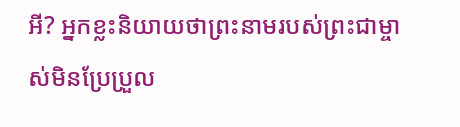អី? អ្នកខ្លះនិយាយថាព្រះនាមរបស់ព្រះជាម្ចាស់មិនប្រែប្រួល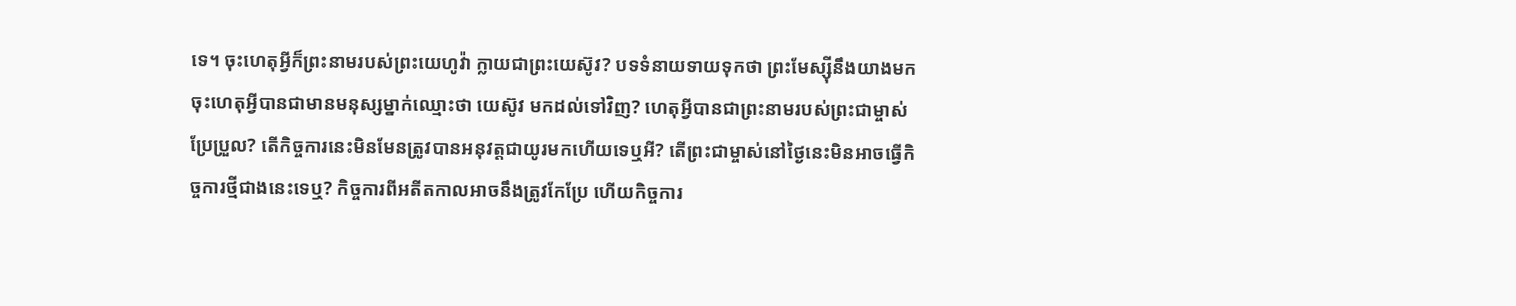ទេ។ ចុះហេតុអ្វីក៏ព្រះនាមរបស់ព្រះយេហូវ៉ា ក្លាយជាព្រះយេស៊ូវ? បទទំនាយទាយទុកថា ព្រះមែស្ស៊ីនឹងយាងមក ចុះហេតុអ្វីបានជាមានមនុស្សម្នាក់ឈ្មោះថា យេស៊ូវ មកដល់ទៅវិញ? ហេតុអ្វីបានជាព្រះនាមរបស់ព្រះជាម្ចាស់ប្រែប្រួល? តើកិច្ចការនេះមិនមែនត្រូវបានអនុវត្តជាយូរមកហើយទេឬអី? តើព្រះជាម្ចាស់នៅថ្ងៃនេះមិនអាចធ្វើកិច្ចការថ្មីជាងនេះទេឬ? កិច្ចការពីអតីតកាលអាចនឹងត្រូវកែប្រែ ហើយកិច្ចការ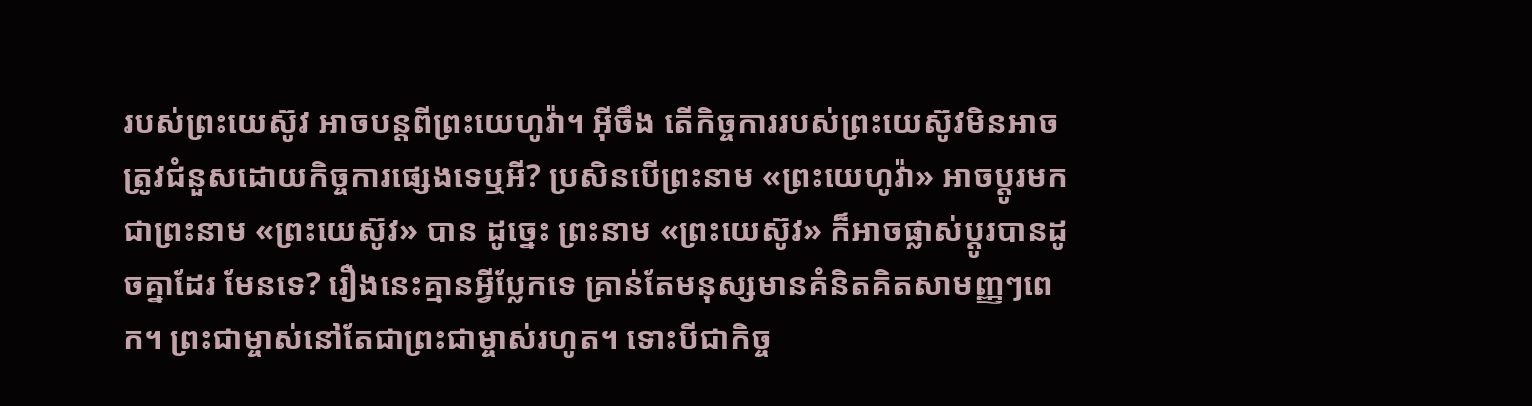របស់ព្រះយេស៊ូវ អាចបន្តពីព្រះយេហូវ៉ា។ អ៊ីចឹង តើកិច្ចការរបស់ព្រះយេស៊ូវមិនអាចត្រូវជំនួសដោយកិច្ចការផ្សេងទេឬអី? ប្រសិនបើព្រះនាម «ព្រះយេហូវ៉ា» អាចប្ដូរមកជាព្រះនាម «ព្រះយេស៊ូវ» បាន ដូច្នេះ ព្រះនាម «ព្រះយេស៊ូវ» ក៏អាចផ្លាស់ប្ដូរបានដូចគ្នាដែរ មែនទេ? រឿងនេះគ្មានអ្វីប្លែកទេ គ្រាន់តែមនុស្សមានគំនិតគិតសាមញ្ញៗពេក។ ព្រះជាម្ចាស់នៅតែជាព្រះជាម្ចាស់រហូត។ ទោះបីជាកិច្ច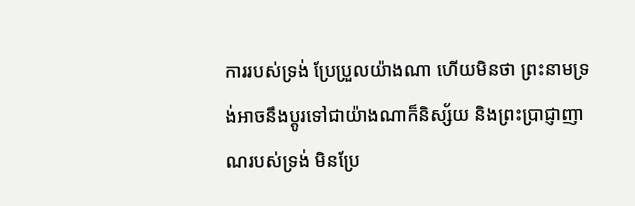ការរបស់ទ្រង់ ប្រែប្រួលយ៉ាងណា ហើយមិនថា ព្រះនាមទ្រង់អាចនឹងប្ដូរទៅជាយ៉ាងណាក៏និស្ស័យ និងព្រះប្រាជ្ញាញាណរបស់ទ្រង់ មិនប្រែ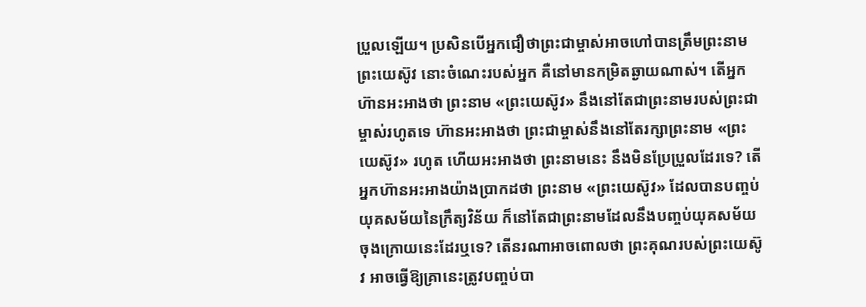ប្រួលឡើយ។ ប្រសិនបើអ្នកជឿថាព្រះជាម្ចាស់អាចហៅបានត្រឹមព្រះនាមព្រះយេស៊ូវ នោះចំណេះរបស់អ្នក គឺនៅមានកម្រិតឆ្ងាយណាស់។ តើអ្នកហ៊ានអះអាងថា ព្រះនាម «ព្រះយេស៊ូវ» នឹងនៅតែជាព្រះនាមរបស់ព្រះជាម្ចាស់រហូតទេ ហ៊ានអះអាងថា ព្រះជាម្ចាស់នឹងនៅតែរក្សាព្រះនាម «ព្រះយេស៊ូវ» រហូត ហើយអះអាងថា ព្រះនាមនេះ នឹងមិនប្រែប្រួលដែរទេ? តើអ្នកហ៊ានអះអាងយ៉ាងប្រាកដថា ព្រះនាម «ព្រះយេស៊ូវ» ដែលបានបញ្ចប់យុគសម័យនៃក្រឹត្យវិន័យ ក៏នៅតែជាព្រះនាមដែលនឹងបញ្ចប់យុគសម័យចុងក្រោយនេះដែរឬទេ? តើនរណាអាចពោលថា ព្រះគុណរបស់ព្រះយេស៊ូវ អាចធ្វើឱ្យគ្រានេះត្រូវបញ្ចប់បា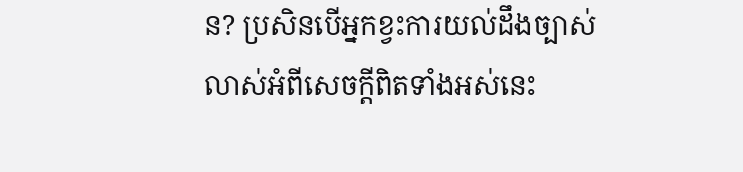ន? ប្រសិនបើអ្នកខ្វះការយល់ដឹងច្បាស់លាស់អំពីសេចក្ដីពិតទាំងអស់នេះ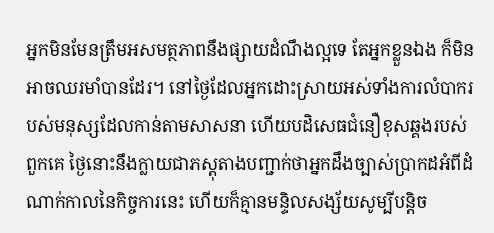អ្នកមិនមែនត្រឹមអសមត្ថភាពនឹងផ្សាយដំណឹងល្អទេ តែអ្នកខ្លួនឯង ក៏មិនអាចឈរមាំបានដែរ។ នៅថ្ងៃដែលអ្នកដោះស្រាយអស់ទាំងការលំបាករបស់មនុស្សដែលកាន់តាមសាសនា ហើយបដិសេធជំនឿខុសឆ្គងរបស់ពួកគេ ថ្ងៃនោះនឹងក្លាយជាភស្តុតាងបញ្ជាក់ថាអ្នកដឹងច្បាស់ប្រាកដអំពីដំណាក់កាលនៃកិច្ចការនេះ ហើយក៏គ្មានមន្ទិលសង្ស័យសូម្បីបន្តិច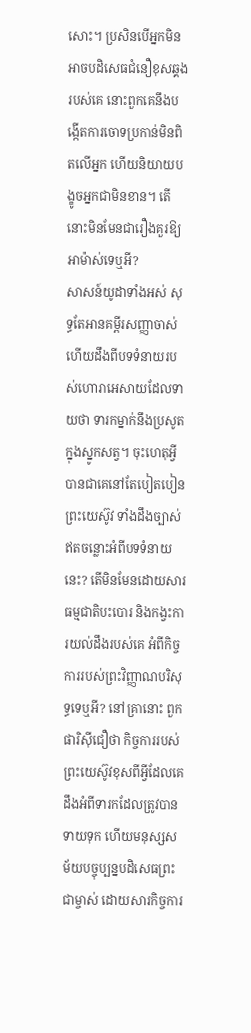សោះ។ ប្រសិនបើអ្នកមិនអាចបដិសេធជំនឿខុសឆ្គងរបស់គេ នោះពួកគេនឹងបង្កើតការចោទប្រកាន់មិនពិតលើអ្នក ហើយនិយាយបង្ខូចអ្នកជាមិនខាន។ តើនោះមិនមែនជារឿងគួរឱ្យអាម៉ាស់ទេឬអី?
សាសន៍យូដាទាំងអស់ សុទ្ធតែអានគម្ពីរសញ្ញាចាស់ ហើយដឹងពីបទទំនាយរបស់ហោរាអេសាយដែលទាយថា ទារកម្នាក់នឹងប្រសូតក្នុងស្នូកសត្វ។ ចុះហេតុអ្វីបានជាគេនៅតែបៀតបៀនព្រះយេស៊ូវ ទាំងដឹងច្បាស់ឥតចន្លោះអំពីបទទំនាយនេះ? តើមិនមែនដោយសារធម្មជាតិបះបោរ និងកង្វះការយល់ដឹងរបស់គេ អំពីកិច្ចការរបស់ព្រះវិញ្ញាណបរិសុទ្ធទេឬអី? នៅគ្រានោះ ពួកផារិស៊ីជឿថា កិច្ចការរបស់ព្រះយេស៊ូវខុសពីអ្វីដែលគេដឹងអំពីទារកដែលត្រូវបានទាយទុក ហើយមនុស្សសម័យបច្ចុប្បន្នបដិសេធព្រះជាម្ចាស់ ដោយសារកិច្ចការ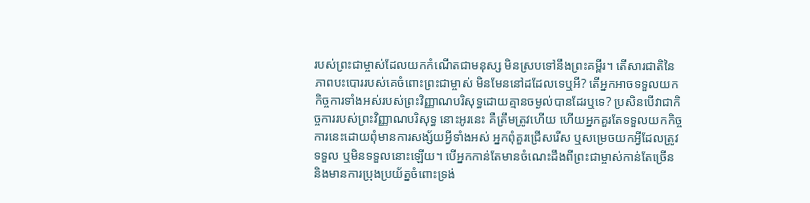របស់ព្រះជាម្ចាស់ដែលយកកំណើតជាមនុស្ស មិនស្របទៅនឹងព្រះគម្ពីរ។ តើសារជាតិនៃភាពបះបោររបស់គេចំពោះព្រះជាម្ចាស់ មិនមែននៅដដែលទេឬអី? តើអ្នកអាចទទួលយកកិច្ចការទាំងអស់របស់ព្រះវិញ្ញាណបរិសុទ្ធដោយគ្មានចម្ងល់បានដែរឬទេ? ប្រសិនបើវាជាកិច្ចការរបស់ព្រះវិញ្ញាណបរិសុទ្ធ នោះអូរនេះ គឺត្រឹមត្រូវហើយ ហើយអ្នកគួរតែទទួលយកកិច្ចការនេះដោយពុំមានការសង្ស័យអ្វីទាំងអស់ អ្នកពុំគួរជ្រើសរើស ឬសម្រេចយកអ្វីដែលត្រូវទទួល ឬមិនទទួលនោះឡើយ។ បើអ្នកកាន់តែមានចំណេះដឹងពីព្រះជាម្ចាស់កាន់តែច្រើន និងមានការប្រុងប្រយ័ត្នចំពោះទ្រង់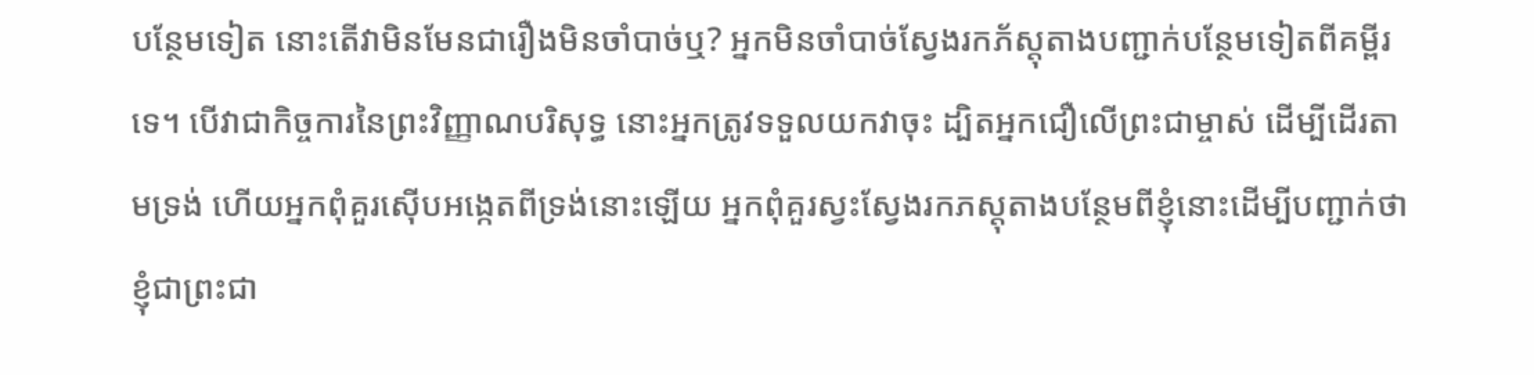បន្ថែមទៀត នោះតើវាមិនមែនជារឿងមិនចាំបាច់ឬ? អ្នកមិនចាំបាច់ស្វែងរកភ័ស្តុតាងបញ្ជាក់បន្ថែមទៀតពីគម្ពីរទេ។ បើវាជាកិច្ចការនៃព្រះវិញ្ញាណបរិសុទ្ធ នោះអ្នកត្រូវទទួលយកវាចុះ ដ្បិតអ្នកជឿលើព្រះជាម្ចាស់ ដើម្បីដើរតាមទ្រង់ ហើយអ្នកពុំគួរស៊ើបអង្កេតពីទ្រង់នោះឡើយ អ្នកពុំគួរស្វះស្វែងរកភស្តុតាងបន្ថែមពីខ្ញុំនោះដើម្បីបញ្ជាក់ថាខ្ញុំជាព្រះជា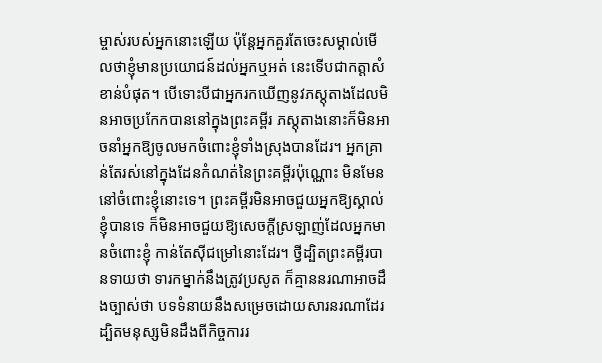ម្ចាស់របស់អ្នកនោះឡើយ ប៉ុន្តែអ្នកគួរតែចេះសម្គាល់មើលថាខ្ញុំមានប្រយោជន៍ដល់អ្នកឬអត់ នេះទើបជាកត្តាសំខាន់បំផុត។ បើទោះបីជាអ្នករកឃើញនូវភស្តុតាងដែលមិនអាចប្រកែកបាននៅក្នុងព្រះគម្ពីរ ភស្តុតាងនោះក៏មិនអាចនាំអ្នកឱ្យចូលមកចំពោះខ្ញុំទាំងស្រុងបានដែរ។ អ្នកគ្រាន់តែរស់នៅក្នុងដែនកំណត់នៃព្រះគម្ពីរប៉ុណ្ណោះ មិនមែននៅចំពោះខ្ញុំនោះទេ។ ព្រះគម្ពីរមិនអាចជួយអ្នកឱ្យស្គាល់ខ្ញុំបានទេ ក៏មិនអាចជួយឱ្យសេចក្ដីស្រឡាញ់ដែលអ្នកមានចំពោះខ្ញុំ កាន់តែស៊ីជម្រៅនោះដែរ។ ថ្វីដ្បិតព្រះគម្ពីរបានទាយថា ទារកម្នាក់នឹងត្រូវប្រសូត ក៏គ្មាននរណាអាចដឹងច្បាស់ថា បទទំនាយនឹងសម្រេចដោយសារនរណាដែរ ដ្បិតមនុស្សមិនដឹងពីកិច្ចការរ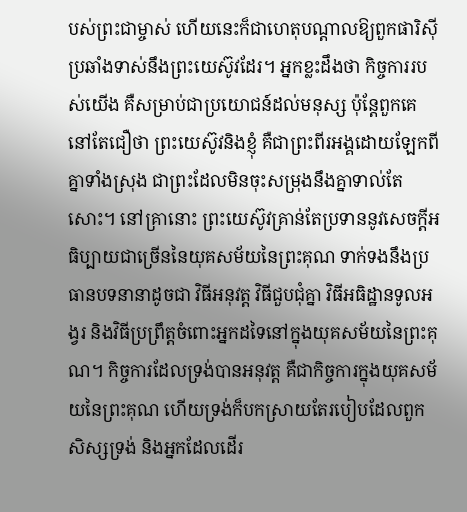បស់ព្រះជាម្ចាស់ ហើយនេះក៏ជាហេតុបណ្ដាលឱ្យពួកផារិស៊ីប្រឆាំងទាស់នឹងព្រះយេស៊ូវដែរ។ អ្នកខ្លះដឹងថា កិច្ចការរបស់យើង គឺសម្រាប់ជាប្រយោជន៍ដល់មនុស្ស ប៉ុន្តែពួកគេនៅតែជឿថា ព្រះយេស៊ូវនិងខ្ញុំ គឺជាព្រះពីរអង្គដោយឡែកពីគ្នាទាំងស្រុង ជាព្រះដែលមិនចុះសម្រុងនឹងគ្នាទាល់តែសោះ។ នៅគ្រានោះ ព្រះយេស៊ូវគ្រាន់តែប្រទាននូវសេចក្ដីអធិប្បាយជាច្រើននៃយុគសម័យនៃព្រះគុណ ទាក់ទងនឹងប្រធានបទនានាដូចជា វិធីអនុវត្ត វិធីជួបជុំគ្នា វិធីអធិដ្ឋានទូលអង្វរ និងវិធីប្រព្រឹត្តចំពោះអ្នកដទៃនៅក្នុងយុគសម័យនៃព្រះគុណ។ កិច្ចការដែលទ្រង់បានអនុវត្ត គឺជាកិច្ចការក្នុងយុគសម័យនៃព្រះគុណ ហើយទ្រង់ក៏បកស្រាយតែរបៀបដែលពួកសិស្សទ្រង់ និងអ្នកដែលដើរ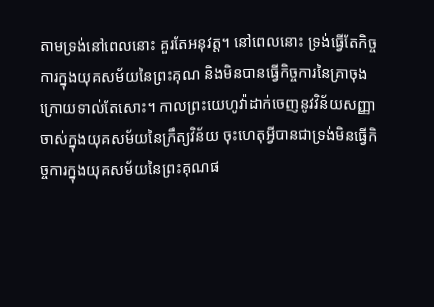តាមទ្រង់នៅពេលនោះ គួរតែអនុវត្ត។ នៅពេលនោះ ទ្រង់ធ្វើតែកិច្ចការក្នុងយុគសម័យនៃព្រះគុណ និងមិនបានធ្វើកិច្ចការនៃគ្រាចុងក្រោយទាល់តែសោះ។ កាលព្រះយេហូវ៉ាដាក់ចេញនូវវិន័យសញ្ញាចាស់ក្នុងយុគសម័យនៃក្រឹត្យវិន័យ ចុះហេតុអ្វីបានជាទ្រង់មិនធ្វើកិច្ចការក្នុងយុគសម័យនៃព្រះគុណផ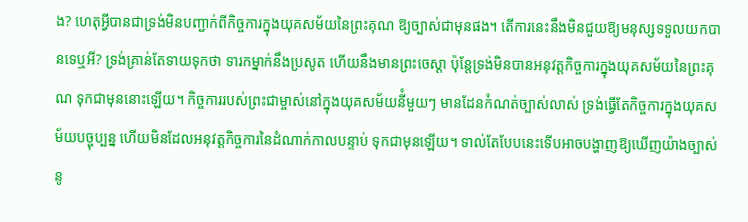ង? ហេតុអ្វីបានជាទ្រង់មិនបញ្ជាក់ពីកិច្ចការក្នុងយុគសម័យនៃព្រះគុណ ឱ្យច្បាស់ជាមុនផង។ តើការនេះនឹងមិនជួយឱ្យមនុស្សទទួលយកបានទេឬអី? ទ្រង់គ្រាន់តែទាយទុកថា ទារកម្នាក់នឹងប្រសូត ហើយនឹងមានព្រះចេស្ដា ប៉ុន្តែទ្រង់មិនបានអនុវត្តកិច្ចការក្នុងយុគសម័យនៃព្រះគុណ ទុកជាមុននោះឡើយ។ កិច្ចការរបស់ព្រះជាម្ចាស់នៅក្នុងយុគសម័យនីំមួយៗ មានដែនកំណត់ច្បាស់លាស់ ទ្រង់ធ្វើតែកិច្ចការក្នុងយុគសម័យបច្ចុប្បន្ន ហើយមិនដែលអនុវត្តកិច្ចការនៃដំណាក់កាលបន្ទាប់ ទុកជាមុនឡើយ។ ទាល់តែបែបនេះទើបអាចបង្ហាញឱ្យឃើញយ៉ាងច្បាស់នូ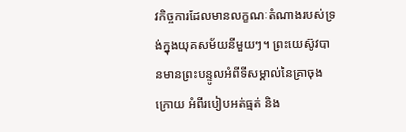វកិច្ចការដែលមានលក្ខណៈតំណាងរបស់ទ្រង់ក្នុងយុគសម័យនីមួយៗ។ ព្រះយេស៊ូវបានមានព្រះបន្ទូលអំពីទីសម្គាល់នៃគ្រាចុងក្រោយ អំពីរបៀបអត់ធ្មត់ និង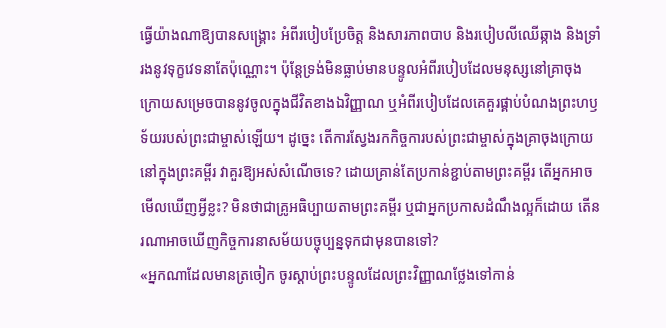ធ្វើយ៉ាងណាឱ្យបានសង្គ្រោះ អំពីរបៀបប្រែចិត្ត និងសារភាពបាប និងរបៀបលីឈើឆ្កាង និងទ្រាំរងនូវទុក្ខវេទនាតែប៉ុណ្ណោះ។ ប៉ុន្តែទ្រង់មិនធ្លាប់មានបន្ទូលអំពីរបៀបដែលមនុស្សនៅគ្រាចុងក្រោយសម្រេចបាននូវចូលក្នុងជីវិតខាងឯវិញ្ញាណ ឬអំពីរបៀបដែលគេគួរផ្គាប់បំណងព្រះហឫទ័យរបស់ព្រះជាម្ចាស់ឡើយ។ ដូច្នេះ តើការស្វែងរកកិច្ចការបស់ព្រះជាម្ចាស់ក្នុងគ្រាចុងក្រោយនៅក្នុងព្រះគម្ពីរ វាគួរឱ្យអស់សំណើចទេ? ដោយគ្រាន់តែប្រកាន់ខ្ជាប់តាមព្រះគម្ពីរ តើអ្នកអាចមើលឃើញអ្វីខ្លះ? មិនថាជាគ្រូអធិប្បាយតាមព្រះគម្ពីរ ឬជាអ្នកប្រកាសដំណឹងល្អក៏ដោយ តើនរណាអាចឃើញកិច្ចការនាសម័យបច្ចុប្បន្នទុកជាមុនបានទៅ?
«អ្នកណាដែលមានត្រចៀក ចូរស្ដាប់ព្រះបន្ទូលដែលព្រះវិញ្ញាណថ្លែងទៅកាន់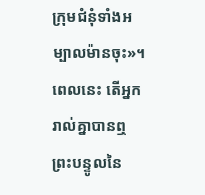ក្រុមជំនុំទាំងអម្បាលម៉ានចុះ»។ ពេលនេះ តើអ្នករាល់គ្នាបានឮព្រះបន្ទូលនៃ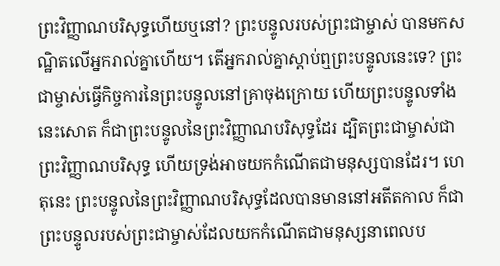ព្រះវិញ្ញាណបរិសុទ្ធហើយឬនៅ? ព្រះបន្ទូលរបស់ព្រះជាម្ចាស់ បានមកសណ្ឋិតលើអ្នករាល់គ្នាហើយ។ តើអ្នករាល់គ្នាស្ដាប់ឮព្រះបន្ទូលនេះទេ? ព្រះជាម្ចាស់ធ្វើកិច្ចការនៃព្រះបន្ទូលនៅគ្រាចុងក្រោយ ហើយព្រះបន្ទូលទាំងនេះសោត ក៏ជាព្រះបន្ទូលនៃព្រះវិញ្ញាណបរិសុទ្ធដែរ ដ្បិតព្រះជាម្ចាស់ជាព្រះវិញ្ញាណបរិសុទ្ធ ហើយទ្រង់អាចយកកំណើតជាមនុស្សបានដែរ។ ហេតុនេះ ព្រះបន្ទូលនៃព្រះវិញ្ញាណបរិសុទ្ធដែលបានមាននៅអតីតកាល ក៏ជាព្រះបន្ទូលរបស់ព្រះជាម្ចាស់ដែលយកកំណើតជាមនុស្សនាពេលប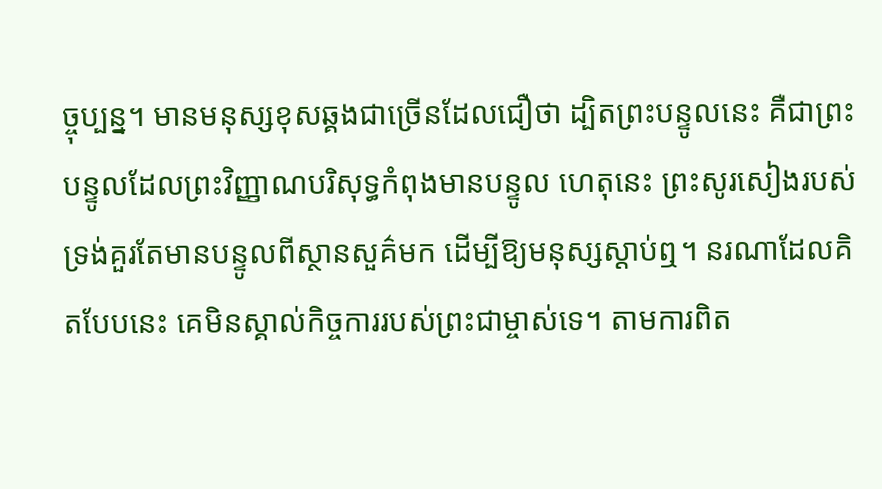ច្ចុប្បន្ន។ មានមនុស្សខុសឆ្គងជាច្រើនដែលជឿថា ដ្បិតព្រះបន្ទូលនេះ គឺជាព្រះបន្ទូលដែលព្រះវិញ្ញាណបរិសុទ្ធកំពុងមានបន្ទូល ហេតុនេះ ព្រះសូរសៀងរបស់ទ្រង់គួរតែមានបន្ទូលពីស្ថានសួគ៌មក ដើម្បីឱ្យមនុស្សស្ដាប់ឮ។ នរណាដែលគិតបែបនេះ គេមិនស្គាល់កិច្ចការរបស់ព្រះជាម្ចាស់ទេ។ តាមការពិត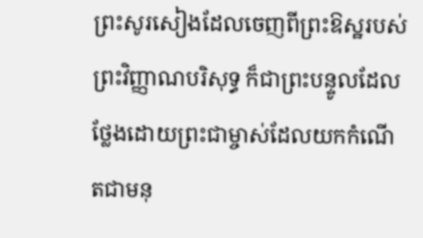ព្រះសូរសៀងដែលចេញពីព្រះឱស្ឋរបស់ព្រះវិញ្ញាណបរិសុទ្ធ ក៏ជាព្រះបន្ទូលដែលថ្លែងដោយព្រះជាម្ចាស់ដែលយកកំណើតជាមនុ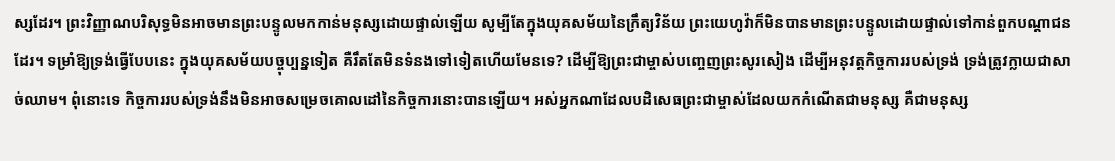ស្សដែរ។ ព្រះវិញ្ញាណបរិសុទ្ធមិនអាចមានព្រះបន្ទូលមកកាន់មនុស្សដោយផ្ទាល់ឡើយ សូម្បីតែក្នុងយុគសម័យនៃក្រឹត្យវិន័យ ព្រះយេហូវ៉ាក៏មិនបានមានព្រះបន្ទូលដោយផ្ទាល់ទៅកាន់ពួកបណ្ដាជនដែរ។ ទម្រាំឱ្យទ្រង់ធ្វើបែបនេះ ក្នុងយុគសម័យបច្ចុប្បន្នទៀត គឺរឹតតែមិនទំនងទៅទៀតហើយមែនទេ? ដើម្បីឱ្យព្រះជាម្ចាស់បញ្ចេញព្រះសូរសៀង ដើម្បីអនុវត្តកិច្ចការរបស់ទ្រង់ ទ្រង់ត្រូវក្លាយជាសាច់ឈាម។ ពុំនោះទេ កិច្ចការរបស់ទ្រង់នឹងមិនអាចសម្រេចគោលដៅនៃកិច្ចការនោះបានឡើយ។ អស់អ្នកណាដែលបដិសេធព្រះជាម្ចាស់ដែលយកកំណើតជាមនុស្ស គឺជាមនុស្ស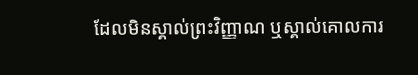ដែលមិនស្គាល់ព្រះវិញ្ញាណ ឬស្គាល់គោលការ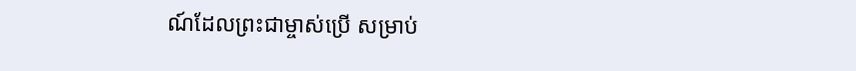ណ៍ដែលព្រះជាម្ចាស់ប្រើ សម្រាប់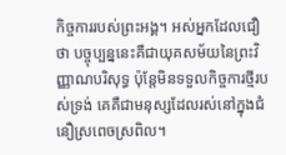កិច្ចការរបស់ព្រះអង្គ។ អស់អ្នកដែលជឿថា បច្ចុប្បន្ននេះគឺជាយុគសម័យនៃព្រះវិញ្ញាណបរិសុទ្ធ ប៉ុន្តែមិនទទួលកិច្ចការថ្មីរបស់ទ្រង់ គេគឺជាមនុស្សដែលរស់នៅក្នុងជំនឿស្រពេចស្រពិល។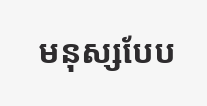មនុស្សបែប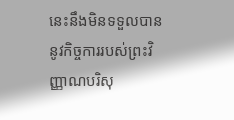នេះនឹងមិនទទួលបាននូវកិច្ចការរបស់ព្រះវិញ្ញាណបរិសុ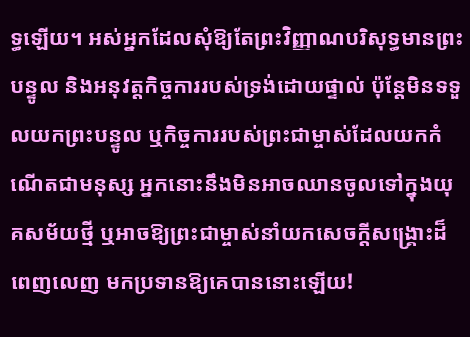ទ្ធឡើយ។ អស់អ្នកដែលសុំឱ្យតែព្រះវិញ្ញាណបរិសុទ្ធមានព្រះបន្ទូល និងអនុវត្តកិច្ចការរបស់ទ្រង់ដោយផ្ទាល់ ប៉ុន្តែមិនទទួលយកព្រះបន្ទូល ឬកិច្ចការរបស់ព្រះជាម្ចាស់ដែលយកកំណើតជាមនុស្ស អ្នកនោះនឹងមិនអាចឈានចូលទៅក្នុងយុគសម័យថ្មី ឬអាចឱ្យព្រះជាម្ចាស់នាំយកសេចក្ដីសង្គ្រោះដ៏ពេញលេញ មកប្រទានឱ្យគេបាននោះឡើយ!